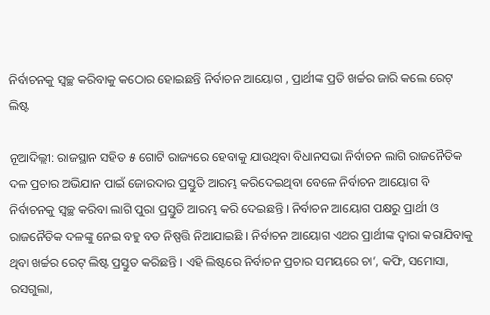ନିର୍ବାଚନକୁ ସ୍ୱଚ୍ଛ କରିବାକୁ କଠୋର ହୋଇଛନ୍ତି ନିର୍ବାଚନ ଆୟୋଗ , ପ୍ରାର୍ଥୀଙ୍କ ପ୍ରତି ଖର୍ଚ୍ଚର ଜାରି କଲେ ରେଟ୍ ଲିଷ୍ଟ

ନୂଆଦିଲ୍ଲୀ: ରାଜସ୍ଥାନ ସହିତ ୫ ଗୋଟି ରାଜ୍ୟରେ ହେବାକୁ ଯାଉଥିବା ବିଧାନସଭା ନିର୍ବାଚନ ଲାଗି ରାଜନୈତିକ ଦଳ ପ୍ରଚାର ଅଭିଯାନ ପାଇଁ ଜୋରଦାର ପ୍ରସ୍ତୁତି ଆରମ୍ଭ କରିଦେଇଥିବା ବେଳେ ନିର୍ବାଚନ ଆୟୋଗ ବି ନିର୍ବାଚନକୁ ସ୍ୱଚ୍ଛ କରିବା ଲାଗି ପୁରା ପ୍ରସ୍ତୁତି ଆରମ୍ଭ କରି ଦେଇଛନ୍ତି । ନିର୍ବାଚନ ଆୟୋଗ ପକ୍ଷରୁ ପ୍ରାର୍ଥୀ ଓ ରାଜନୈତିକ ଦଳଙ୍କୁ ନେଇ ବହୁ ବଡ ନିଷ୍ପତ୍ତି ନିଆଯାଇଛି । ନିର୍ବାଚନ ଆୟୋଗ ଏଥର ପ୍ରାର୍ଥୀଙ୍କ ଦ୍ୱାରା କରାଯିବାକୁ ଥିବା ଖର୍ଚ୍ଚର ରେଟ୍ ଲିଷ୍ଟ ପ୍ରସ୍ତୁତ କରିଛନ୍ତି । ଏହି ଲିଷ୍ଟରେ ନିର୍ବାଚନ ପ୍ରଚାର ସମୟରେ ଚା’, କଫି, ସମୋସା, ରସଗୁଲା,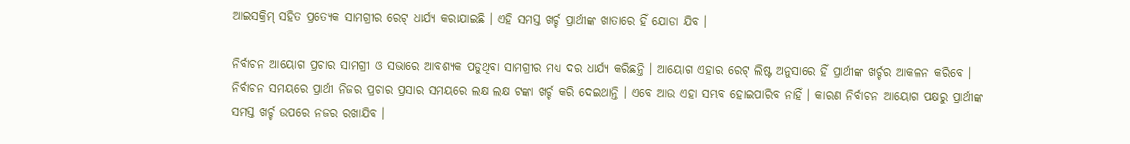ଆଇସକ୍ରିମ୍ ସହିତ ପ୍ରତ୍ୟେକ ସାମଗ୍ରୀର ରେଟ୍ ଧାର୍ଯ୍ୟ କରାଯାଇଛି । ଏହି ସମସ୍ତ ଖର୍ଚ୍ଚ ପ୍ରାର୍ଥୀଙ୍କ ଖାତାରେ ହିଁ ଯୋଡା ଯିବ ।

ନିର୍ବାଚନ ଆୟୋଗ ପ୍ରଚାର ସାମଗ୍ରୀ ଓ ସଭାରେ ଆବଶ୍ୟକ ପଡୁଥିବା ସାମଗ୍ରୀର ମଧ୍ୟ ଦର ଧାର୍ଯ୍ୟ କରିଛନ୍ତି । ଆୟୋଗ ଏହାର ରେଟ୍ ଲିଷ୍ଟ ଅନୁସାରେ ହିଁ ପ୍ରାର୍ଥୀଙ୍କ ଖର୍ଚ୍ଚର ଆକଳନ କରିବେ । ନିର୍ବାଚନ ସମୟରେ ପ୍ରାର୍ଥୀ ନିଜର ପ୍ରଚାର ପ୍ରସାର ସମୟରେ ଲକ୍ଷ ଲକ୍ଷ ଟଙ୍କା ଖର୍ଚ୍ଚ କରି ଦେଇଥାନ୍ତି । ଏବେ ଆଉ ଏହା ସମ୍ଭବ ହୋଇପାରିବ ନାହିଁ । କାରଣ ନିର୍ବାଚନ ଆୟୋଗ ପକ୍ଷରୁ ପ୍ରାର୍ଥୀଙ୍କ ସମସ୍ତ ଖର୍ଚ୍ଚ ଉପରେ ନଜର ରଖାଯିବ ।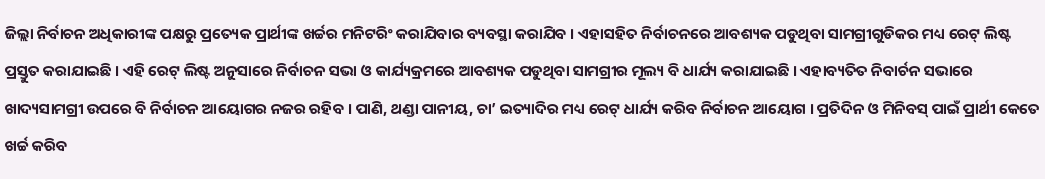ଜିଲ୍ଲା ନିର୍ବାଚନ ଅଧିକାରୀଙ୍କ ପକ୍ଷରୁ ପ୍ରତ୍ୟେକ ପ୍ରାର୍ଥୀଙ୍କ ଖର୍ଚ୍ଚର ମନିଟରିଂ କରାଯିବାର ବ୍ୟବସ୍ଥା କରାଯିବ । ଏହାସହିତ ନିର୍ବାଚନରେ ଆବଶ୍ୟକ ପଡୁଥିବା ସାମଗ୍ରୀଗୁଡିକର ମଧ୍ୟ ରେଟ୍ ଲିଷ୍ଟ ପ୍ରସ୍ତୁତ କରାଯାଇଛି । ଏହି ରେଟ୍ ଲିଷ୍ଟ ଅନୁସାରେ ନିର୍ବାଚନ ସଭା ଓ କାର୍ଯ୍ୟକ୍ରମରେ ଆବଶ୍ୟକ ପଡୁଥିବା ସାମଗ୍ରୀର ମୂଲ୍ୟ ବି ଧାର୍ଯ୍ୟ କରାଯାଇଛି । ଏହାବ୍ୟତିତ ନିବାର୍ଚନ ସଭାରେ ଖାଦ୍ୟସାମଗ୍ରୀ ଉପରେ ବି ନିର୍ବାଚନ ଆୟୋଗର ନଜର ରହିବ । ପାଣି, ଥଣ୍ଡା ପାନୀୟ, ଚା’ ଇତ୍ୟାଦିର ମଧ୍ୟ ରେଟ୍ ଧାର୍ଯ୍ୟ କରିବ ନିର୍ବାଚନ ଆୟୋଗ । ପ୍ରତିଦିନ ଓ ମିନିବସ୍ ପାଇଁ ପ୍ରାର୍ଥୀ କେତେ ଖର୍ଚ୍ଚ କରିବ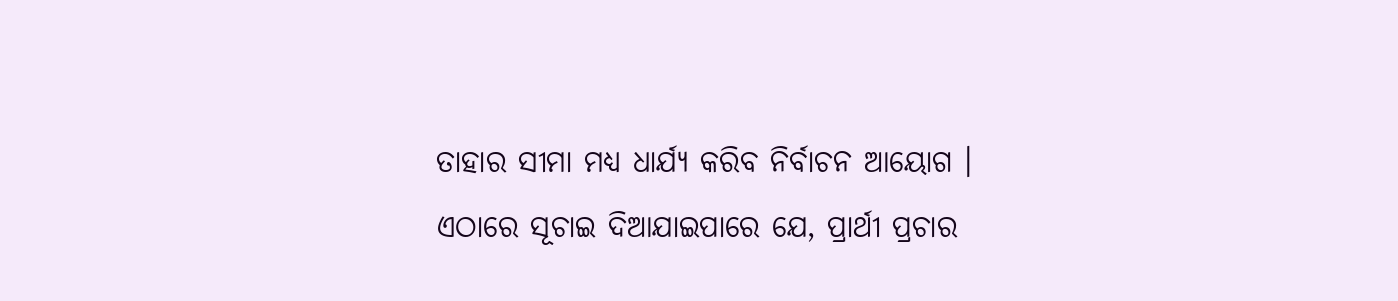ତାହାର ସୀମା ମଧ୍ୟ ଧାର୍ଯ୍ୟ କରିବ ନିର୍ବାଚନ ଆୟୋଗ ।
ଏଠାରେ ସୂଚାଇ ଦିଆଯାଇପାରେ ଯେ, ପ୍ରାର୍ଥୀ ପ୍ରଚାର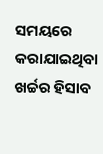ସମୟରେ କରାଯାଇଥିବା ଖର୍ଚ୍ଚର ହିସାବ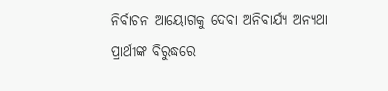ନିର୍ବାଚନ ଆୟୋଗକୁ ଦେବା ଅନିବାର୍ଯ୍ୟ ଅନ୍ୟଥା ପ୍ରାର୍ଥୀଙ୍କ ବିରୁଦ୍ଧରେ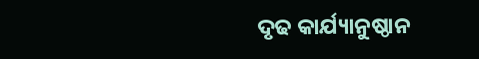ଦୃଢ କାର୍ଯ୍ୟାନୁଷ୍ଠାନ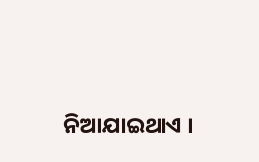ନିଆଯାଇଥାଏ ।